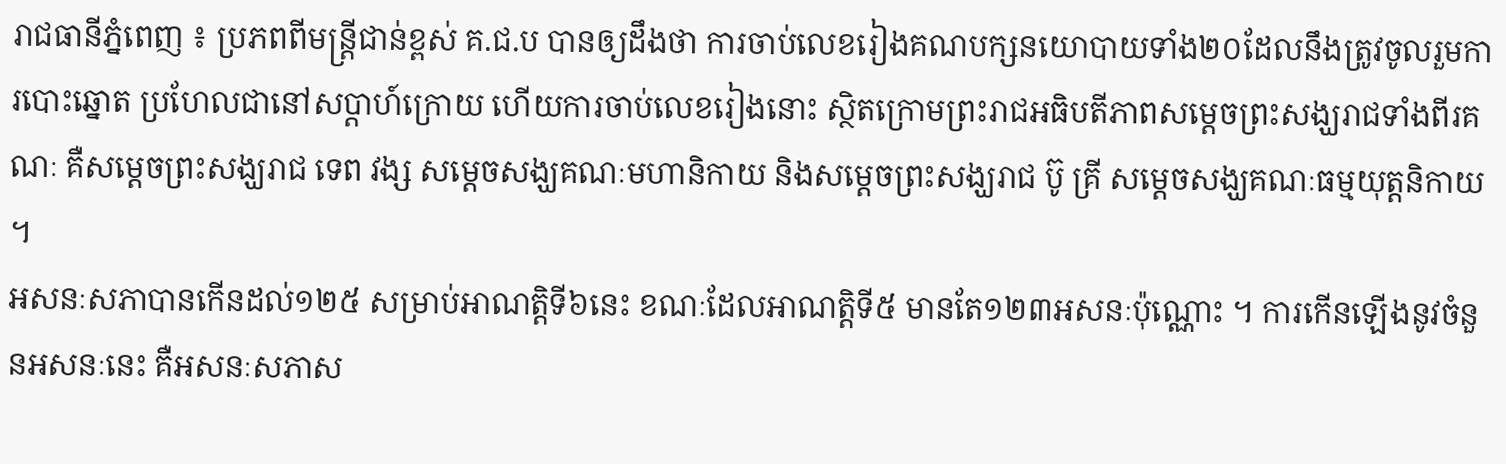រាជធានីភ្នំពេញ ៖ ប្រភពពីមន្ត្រីជាន់ខ្ពស់ គ.ជ.ប បានឲ្យដឹងថា ការចាប់លេខរៀងគណបក្សនយោបាយទាំង២០ដែលនឹងត្រូវចូលរួមការបោះឆ្នោត ប្រហែលជានៅសប្តាហ៍ក្រោយ ហើយការចាប់លេខរៀងនោះ ស្ថិតក្រោមព្រះរាជអធិបតីភាពសម្ដេចព្រះសង្ឃរាជទាំងពីរគណៈ គឺសម្ដេចព្រះសង្ឃរាជ ទេព វង្ស សម្ដេចសង្ឃគណៈមហានិកាយ និងសម្ដេចព្រះសង្ឃរាជ ប៊ូ គ្រី សម្ដេចសង្ឃគណៈធម្មយុត្តនិកាយ ។
អសនៈសភាបានកើនដល់១២៥ សម្រាប់អាណត្តិទី៦នេះ ខណៈដែលអាណត្តិទី៥ មានតែ១២៣អសនៈប៉ុណ្ណោះ ។ ការកើនឡើងនូវចំនួនអសនៈនេះ គឺអសនៈសភាស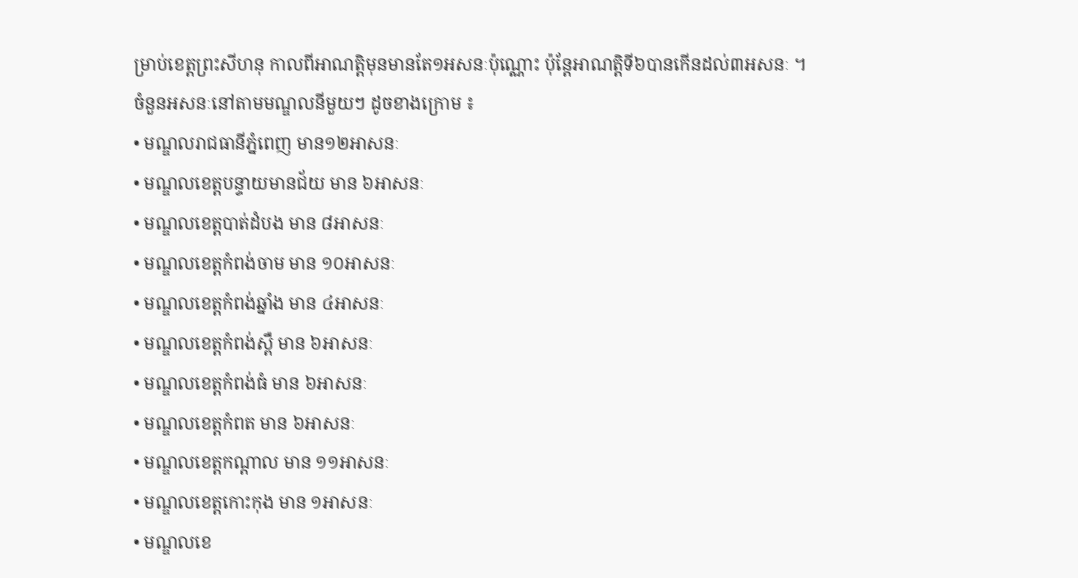ម្រាប់ខេត្តព្រះសីហនុ កាលពីអាណត្តិមុនមានតែ១អសនៈប៉ុណ្ណោះ ប៉ុន្តែអាណត្តិទី៦បានកើនដល់៣អសនៈ ។
ចំនួនអសនៈនៅតាមមណ្ឌលនីមួយៗ ដូចខាងក្រោម ៖
• មណ្ឌលរាជធានីភ្នំពេញ មាន១២អាសនៈ
• មណ្ឌលខេត្តបន្ទាយមានជ័យ មាន ៦អាសនៈ
• មណ្ឌលខេត្តបាត់ដំបង មាន ៨អាសនៈ
• មណ្ឌលខេត្តកំពង់ចាម មាន ១០អាសនៈ
• មណ្ឌលខេត្តកំពង់ឆ្នាំង មាន ៤អាសនៈ
• មណ្ឌលខេត្តកំពង់ស្ពឺ មាន ៦អាសនៈ
• មណ្ឌលខេត្តកំពង់ធំ មាន ៦អាសនៈ
• មណ្ឌលខេត្តកំពត មាន ៦អាសនៈ
• មណ្ឌលខេត្តកណ្តាល មាន ១១អាសនៈ
• មណ្ឌលខេត្តកោះកុង មាន ១អាសនៈ
• មណ្ឌលខេ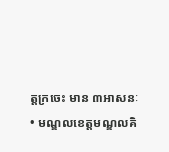ត្តក្រចេះ មាន ៣អាសនៈ
• មណ្ឌលខេត្តមណ្ឌលគិ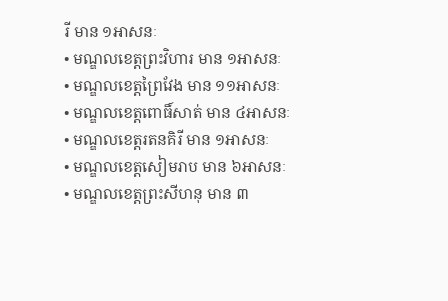រី មាន ១អាសនៈ
• មណ្ឌលខេត្តព្រះវិហារ មាន ១អាសនៈ
• មណ្ឌលខេត្តព្រៃវែង មាន ១១អាសនៈ
• មណ្ឌលខេត្តពោធិ៍សាត់ មាន ៤អាសនៈ
• មណ្ឌលខេត្តរតនគិរី មាន ១អាសនៈ
• មណ្ឌលខេត្តសៀមរាប មាន ៦អាសនៈ
• មណ្ឌលខេត្តព្រះសីហនុ មាន ៣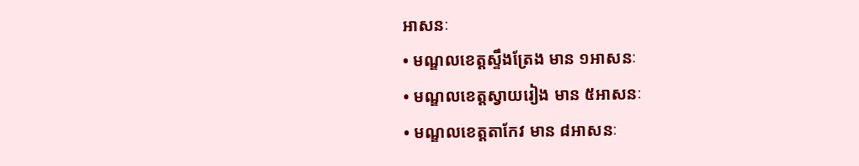អាសនៈ
• មណ្ឌលខេត្តស្ទឹងត្រែង មាន ១អាសនៈ
• មណ្ឌលខេត្តស្វាយរៀង មាន ៥អាសនៈ
• មណ្ឌលខេត្តតាកែវ មាន ៨អាសនៈ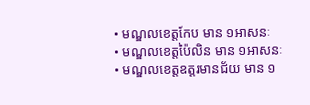• មណ្ឌលខេត្តកែប មាន ១អាសនៈ
• មណ្ឌលខេត្តប៉ៃលិន មាន ១អាសនៈ
• មណ្ឌលខេត្តឧត្តរមានជ័យ មាន ១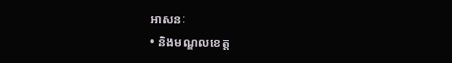អាសនៈ
• និងមណ្ឌលខេត្ត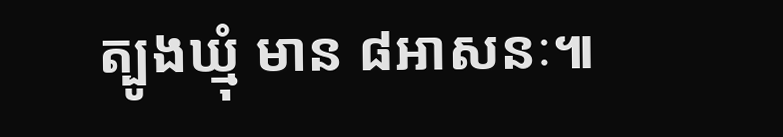ត្បូងឃ្មុំ មាន ៨អាសនៈ៕